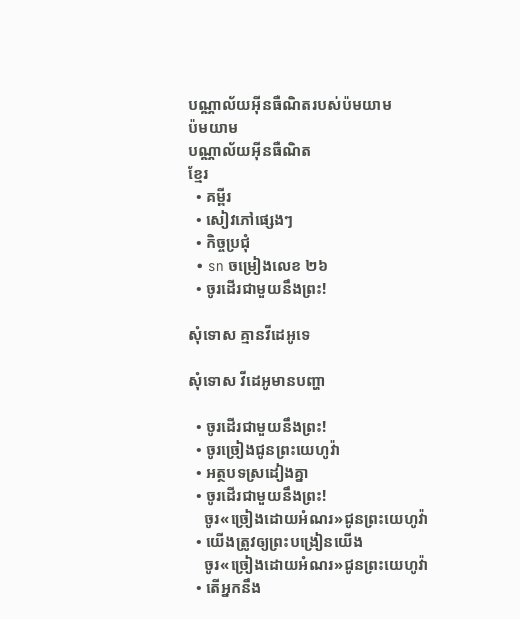បណ្ណាល័យអ៊ីនធឺណិតរបស់ប៉មយាម
ប៉មយាម
បណ្ណាល័យអ៊ីនធឺណិត
ខ្មែរ
  • គម្ពីរ
  • សៀវភៅផ្សេងៗ
  • កិច្ចប្រជុំ
  • sn ចម្រៀងលេខ ២៦
  • ចូរដើរជាមួយនឹងព្រះ!

សុំទោស គ្មានវីដេអូទេ

សុំទោស វីដេអូមានបញ្ហា

  • ចូរដើរជាមួយនឹងព្រះ!
  • ចូរច្រៀងជូនព្រះយេហូវ៉ា
  • អត្ថបទស្រដៀងគ្នា
  • ចូរដើរជាមួយនឹងព្រះ!
    ចូរ«ច្រៀងដោយអំណរ»ជូនព្រះយេហូវ៉ា
  • យើងត្រូវឲ្យព្រះបង្រៀនយើង
    ចូរ«ច្រៀងដោយអំណរ»ជូនព្រះយេហូវ៉ា
  • តើអ្នកនឹង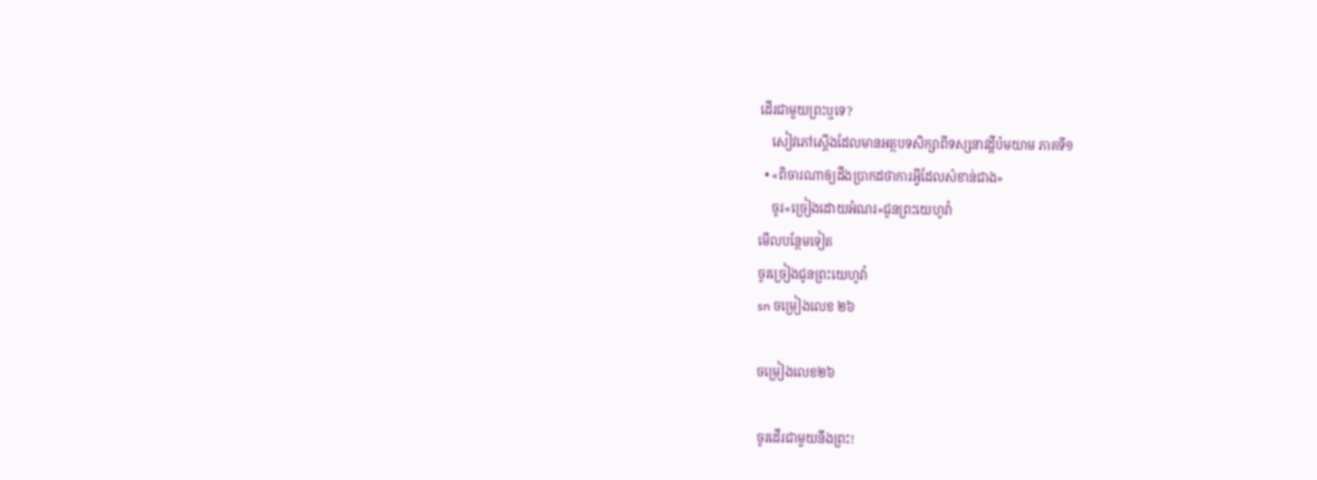ដើរជាមួយព្រះឬទេ?
    សៀវភៅស្តើងដែលមានអត្ថបទសិក្សាពីទស្សនាវដ្ដីប៉មយាម ភាគទី១
  • «ពិចារណាឲ្យដឹងប្រាកដថាការអ្វីដែលសំខាន់ជាង»
    ចូរ«ច្រៀងដោយអំណរ»ជូនព្រះយេហូវ៉ា
មើលបន្ថែមទៀត
ចូរច្រៀងជូនព្រះយេហូវ៉ា
sn ចម្រៀងលេខ ២៦

ចម្រៀងលេខ២៦

ចូរដើរជាមួយនឹងព្រះ!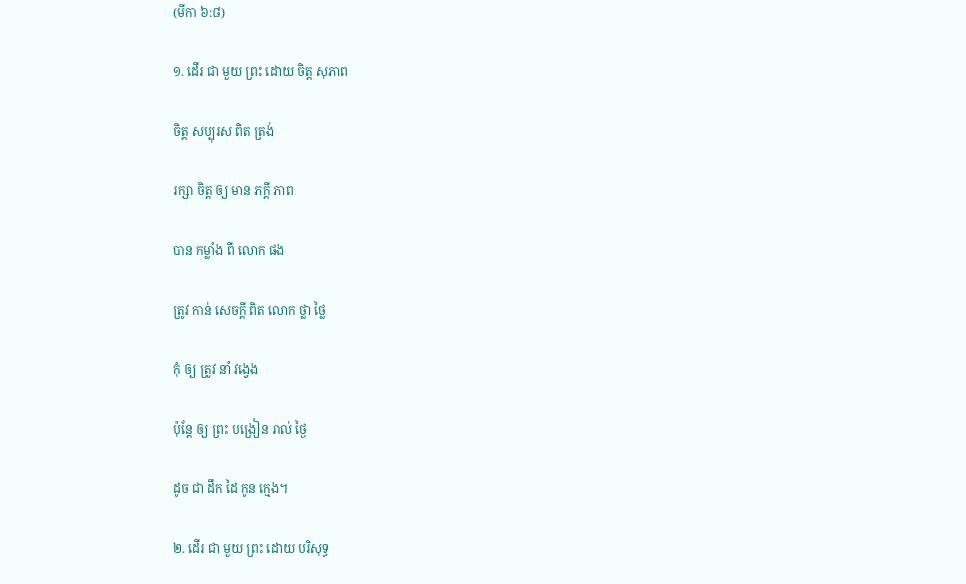(មីកា ៦:៨)

១. ដើរ ជា មួយ ព្រះ ដោយ ចិត្ត សុភាព

ចិត្ត សប្បុរស ពិត ត្រង់

រក្សា ចិត្ត ឲ្យ មាន ភក្ដី ភាព

បាន កម្លាំង ពី លោក ផង

ត្រូវ កាន់ សេចក្ដី ពិត លោក ថ្លា ថ្លៃ

កុំ ឲ្យ ត្រូវ នាំ វង្វេង

ប៉ុន្តែ ឲ្យ ព្រះ បង្រៀន រាល់ ថ្ងៃ

ដូច ជា ដឹក ដៃ កូន ក្មេង។

២. ដើរ ជា មួយ ព្រះ ដោយ បរិសុទ្ធ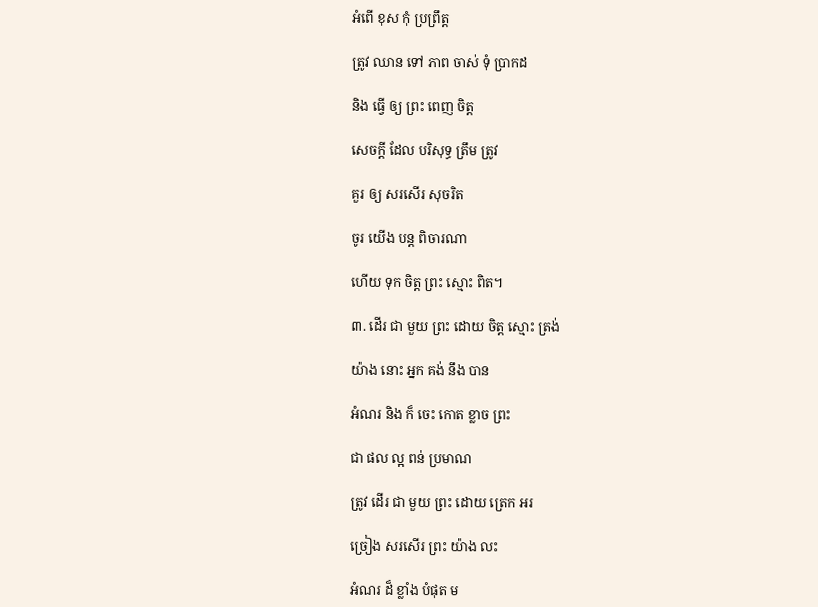អំពើ ខុស កុំ ប្រព្រឹត្ត

ត្រូវ ឈាន ទៅ ភាព ចាស់ ទុំ ប្រាកដ

និង ធ្វើ ឲ្យ ព្រះ ពេញ ចិត្ត

សេចក្ដី ដែល បរិសុទ្ធ ត្រឹម ត្រូវ

គួរ ឲ្យ សរសើរ សុចរិត

ចូរ យើង បន្ត ពិចារណា

ហើយ ទុក ចិត្ត ព្រះ ស្មោះ ពិត។

៣. ដើរ ជា មួយ ព្រះ ដោយ ចិត្ត ស្មោះ ត្រង់

យ៉ាង នោះ អ្នក គង់ នឹង បាន

អំណរ និង ក៏ ចេះ កោត ខ្លាច ព្រះ

ជា ផល ល្អ ពន់ ប្រមាណ

ត្រូវ ដើរ ជា មួយ ព្រះ ដោយ ត្រេក អរ

ច្រៀង សរសើរ ព្រះ យ៉ាង លះ

អំណរ ដ៏ ខ្លាំង បំផុត ម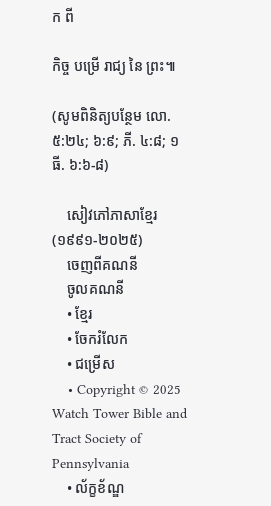ក ពី

កិច្ច បម្រើ រាជ្យ នៃ ព្រះ៕

(សូមពិនិត្យបន្ថែម លោ. ៥:២៤; ៦:៩; ភី. ៤:៨; ១ធី. ៦:៦-៨)

    សៀវភៅភាសាខ្មែរ (១៩៩១-២០២៥)
    ចេញពីគណនី
    ចូលគណនី
    • ខ្មែរ
    • ចែករំលែក
    • ជម្រើស
    • Copyright © 2025 Watch Tower Bible and Tract Society of Pennsylvania
    • ល័ក្ខខ័ណ្ឌ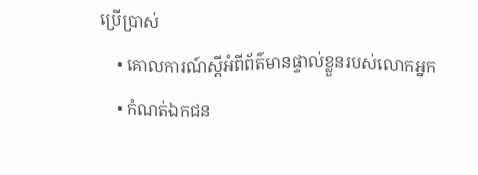ប្រើប្រាស់
    • គោលការណ៍ស្ដីអំពីព័ត៌មានផ្ទាល់ខ្លួនរបស់លោកអ្នក
    • កំណត់ឯកជន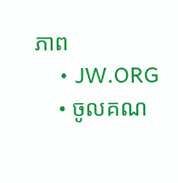ភាព
    • JW.ORG
    • ចូលគណ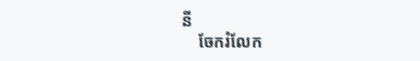នី
    ចែករំលែក